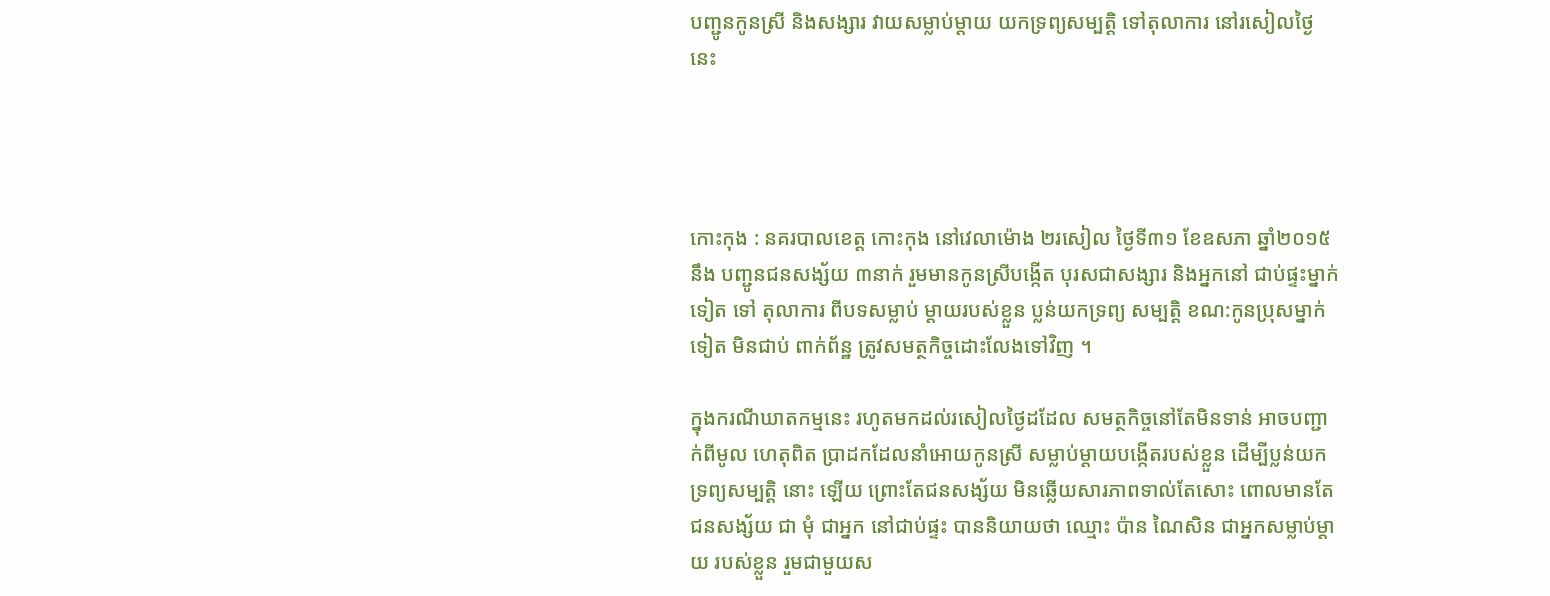បញ្ជូនកូនស្រី និងសង្សារ វាយសម្លាប់ម្តាយ យកទ្រព្យសម្បត្តិ ទៅតុលាការ នៅរសៀលថ្ងៃនេះ




កោះកុង : នគរបាលខេត្ត កោះកុង នៅវេលាម៉ោង ២រសៀល ថ្ងៃទី៣១ ខែឧសភា ឆ្នាំ២០១៥ នឹង បញ្ជូនជនសង្ស័យ ៣នាក់ រួមមានកូនស្រីបង្កើត បុរសជាសង្សារ និងអ្នកនៅ ជាប់ផ្ទះម្នាក់ទៀត ទៅ តុលាការ ពីបទសម្លាប់ ម្តាយរបស់ខ្លួន ប្លន់យកទ្រព្យ សម្បត្តិ ខណ:កូនប្រុសម្នាក់ ទៀត មិនជាប់ ពាក់ព័ន្ឋ ត្រូវសមត្ថកិច្ចដោះលែងទៅវិញ ។

ក្នុងករណីឃាតកម្មនេះ រហូតមកដល់រសៀលថ្ងៃដដែល សមត្ថកិច្ចនៅតែមិនទាន់ អាចបញ្ជាក់ពីមូល ហេតុពិត ប្រាដកដែលនាំអោយកូនស្រី សម្លាប់ម្តាយបង្កើតរបស់ខ្លួន ដើម្បីប្លន់យកទ្រព្យសម្បត្តិ នោះ ឡើយ ព្រោះតែជនសង្ស័យ មិនឆ្លើយសារភាពទាល់តែសោះ ពោលមានតែជនសង្ស័យ ជា មុំ ជាអ្នក នៅជាប់ផ្ទះ បាននិយាយថា ឈ្មោះ ប៉ាន ណៃសិន ជាអ្នកសម្លាប់ម្តាយ របស់ខ្លួន រួមជាមួយស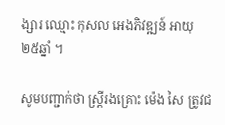ង្សារ ឈ្មោះ កុសល អេងភិវឌ្ឍន៍ អាយុ ២៥ឆ្នាំ ។

សូមបញ្ជាក់ថា ស្ត្រីរងគ្រោះ ម៉េង សៃ ត្រូវជ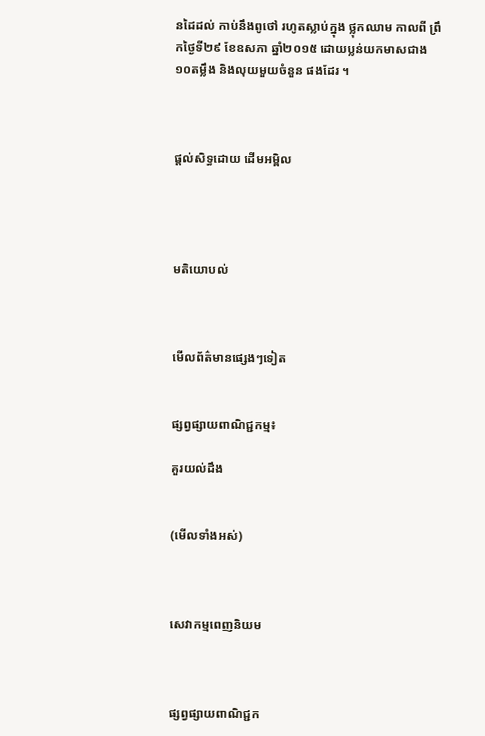នដៃដល់ កាប់នឹងពូថៅ រហូតស្លាប់ក្នុង ថ្លុកឈាម កាលពី ព្រឹកថ្ងៃទី២៩ ខែឧសភា ឆ្នាំ២០១៥ ដោយប្លន់យកមាសជាង ១០តម្លឹង និងលុយមួយចំនួន ផងដែរ ។



ផ្តល់សិទ្ធដោយ ដើមអម្ពិល




មតិយោបល់



មើលព័ត៌មានផ្សេងៗទៀត


ផ្សព្វផ្សាយពាណិជ្ជកម្ម៖

គួរយល់ដឹង


(មើលទាំងអស់)



សេវាកម្មពេញនិយម



ផ្សព្វផ្សាយពាណិជ្ជក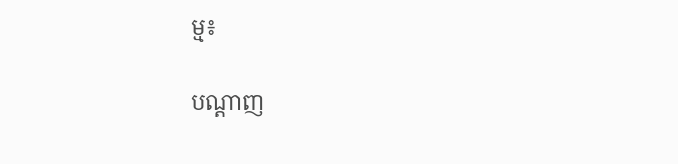ម្ម៖


បណ្តាញ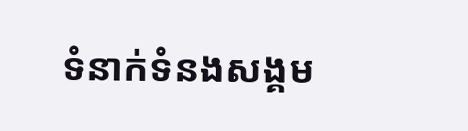ទំនាក់ទំនងសង្គម